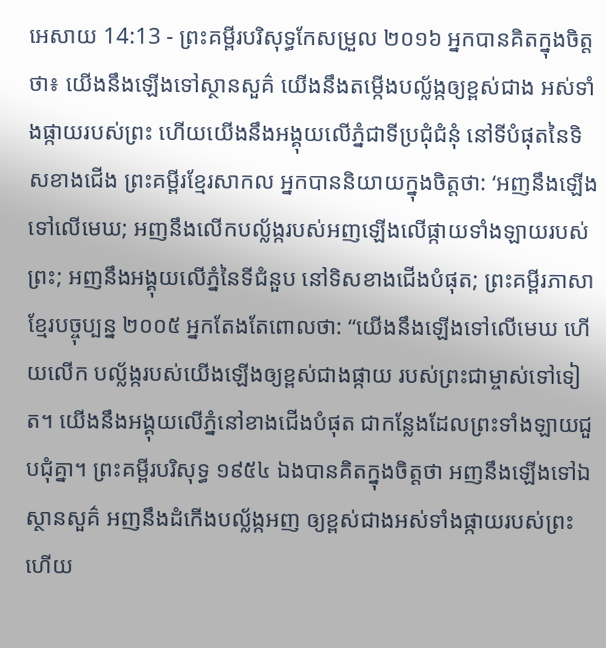អេសាយ 14:13 - ព្រះគម្ពីរបរិសុទ្ធកែសម្រួល ២០១៦ អ្នកបានគិតក្នុងចិត្តថា៖ យើងនឹងឡើងទៅស្ថានសួគ៌ យើងនឹងតម្កើងបល្ល័ង្កឲ្យខ្ពស់ជាង អស់ទាំងផ្កាយរបស់ព្រះ ហើយយើងនឹងអង្គុយលើភ្នំជាទីប្រជុំជំនុំ នៅទីបំផុតនៃទិសខាងជើង ព្រះគម្ពីរខ្មែរសាកល អ្នកបាននិយាយក្នុងចិត្តថា: ‘អញនឹងឡើងទៅលើមេឃ; អញនឹងលើកបល្ល័ង្ករបស់អញឡើងលើផ្កាយទាំងឡាយរបស់ព្រះ; អញនឹងអង្គុយលើភ្នំនៃទីជំនួប នៅទិសខាងជើងបំផុត; ព្រះគម្ពីរភាសាខ្មែរបច្ចុប្បន្ន ២០០៥ អ្នកតែងតែពោលថា: “យើងនឹងឡើងទៅលើមេឃ ហើយលើក បល្ល័ង្ករបស់យើងឡើងឲ្យខ្ពស់ជាងផ្កាយ របស់ព្រះជាម្ចាស់ទៅទៀត។ យើងនឹងអង្គុយលើភ្នំនៅខាងជើងបំផុត ជាកន្លែងដែលព្រះទាំងឡាយជួបជុំគ្នា។ ព្រះគម្ពីរបរិសុទ្ធ ១៩៥៤ ឯងបានគិតក្នុងចិត្តថា អញនឹងឡើងទៅឯស្ថានសួគ៌ អញនឹងដំកើងបល្ល័ង្កអញ ឲ្យខ្ពស់ជាងអស់ទាំងផ្កាយរបស់ព្រះ ហើយ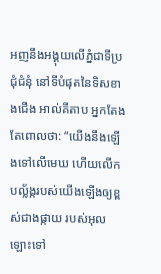អញនឹងអង្គុយលើភ្នំជាទីប្រជុំជំនុំ នៅទីបំផុតនៃទិសខាងជើង អាល់គីតាប អ្នកតែងតែពោលថា: “យើងនឹងឡើងទៅលើមេឃ ហើយលើក បល្ល័ង្ករបស់យើងឡើងឲ្យខ្ពស់ជាងផ្កាយ របស់អុលឡោះទៅ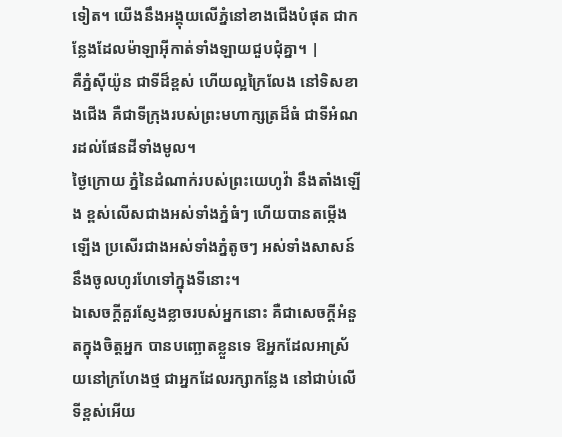ទៀត។ យើងនឹងអង្គុយលើភ្នំនៅខាងជើងបំផុត ជាកន្លែងដែលម៉ាឡាអ៊ីកាត់ទាំងឡាយជួបជុំគ្នា។ |
គឺភ្នំស៊ីយ៉ូន ជាទីដ៏ខ្ពស់ ហើយល្អក្រៃលែង នៅទិសខាងជើង គឺជាទីក្រុងរបស់ព្រះមហាក្សត្រដ៏ធំ ជាទីអំណរដល់ផែនដីទាំងមូល។
ថ្ងៃក្រោយ ភ្នំនៃដំណាក់របស់ព្រះយេហូវ៉ា នឹងតាំងឡើង ខ្ពស់លើសជាងអស់ទាំងភ្នំធំៗ ហើយបានតម្កើងឡើង ប្រសើរជាងអស់ទាំងភ្នំតូចៗ អស់ទាំងសាសន៍នឹងចូលហូរហែទៅក្នុងទីនោះ។
ឯសេចក្ដីគួរស្ញែងខ្លាចរបស់អ្នកនោះ គឺជាសេចក្ដីអំនួតក្នុងចិត្តអ្នក បានបញ្ឆោតខ្លួនទេ ឱអ្នកដែលអាស្រ័យនៅក្រហែងថ្ម ជាអ្នកដែលរក្សាកន្លែង នៅជាប់លើទីខ្ពស់អើយ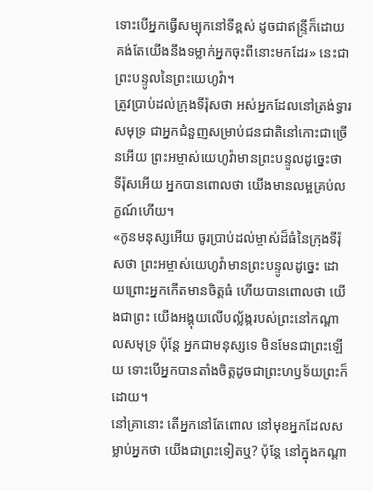ទោះបើអ្នកធ្វើសម្បុកនៅទីខ្ពស់ ដូចជាឥន្ទ្រីក៏ដោយ គង់តែយើងនឹងទម្លាក់អ្នកចុះពីនោះមកដែរ» នេះជាព្រះបន្ទូលនៃព្រះយេហូវ៉ា។
ត្រូវប្រាប់ដល់ក្រុងទីរ៉ុសថា អស់អ្នកដែលនៅត្រង់ទ្វារសមុទ្រ ជាអ្នកជំនួញសម្រាប់ជនជាតិនៅកោះជាច្រើនអើយ ព្រះអម្ចាស់យេហូវ៉ាមានព្រះបន្ទូលដូច្នេះថា ទីរ៉ុសអើយ អ្នកបានពោលថា យើងមានលម្អគ្រប់លក្ខណ៍ហើយ។
«កូនមនុស្សអើយ ចូរប្រាប់ដល់ម្ចាស់ដ៏ធំនៃក្រុងទីរ៉ុសថា ព្រះអម្ចាស់យេហូវ៉ាមានព្រះបន្ទូលដូច្នេះ ដោយព្រោះអ្នកកើតមានចិត្តធំ ហើយបានពោលថា យើងជាព្រះ យើងអង្គុយលើបល្ល័ង្ករបស់ព្រះនៅកណ្ដាលសមុទ្រ ប៉ុន្តែ អ្នកជាមនុស្សទេ មិនមែនជាព្រះឡើយ ទោះបើអ្នកបានតាំងចិត្តដូចជាព្រះហឫទ័យព្រះក៏ដោយ។
នៅគ្រានោះ តើអ្នកនៅតែពោល នៅមុខអ្នកដែលសម្លាប់អ្នកថា យើងជាព្រះទៀតឬ? ប៉ុន្តែ នៅក្នុងកណ្ដា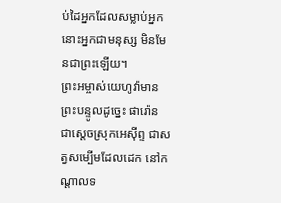ប់ដៃអ្នកដែលសម្លាប់អ្នក នោះអ្នកជាមនុស្ស មិនមែនជាព្រះឡើយ។
ព្រះអម្ចាស់យេហូវ៉ាមានព្រះបន្ទូលដូច្នេះ ផារ៉ោន ជាស្តេចស្រុកអេស៊ីព្ទ ជាសត្វសម្បើមដែលដេក នៅកណ្ដាលទ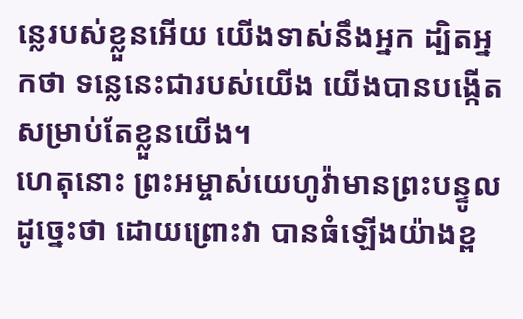ន្លេរបស់ខ្លួនអើយ យើងទាស់នឹងអ្នក ដ្បិតអ្នកថា ទន្លេនេះជារបស់យើង យើងបានបង្កើតសម្រាប់តែខ្លួនយើង។
ហេតុនោះ ព្រះអម្ចាស់យេហូវ៉ាមានព្រះបន្ទូលដូច្នេះថា ដោយព្រោះវា បានធំឡើងយ៉ាងខ្ព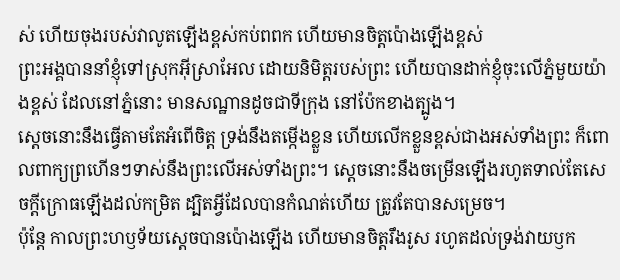ស់ ហើយចុងរបស់វាលូតឡើងខ្ពស់កប់ពពក ហើយមានចិត្តប៉ោងឡើងខ្ពស់
ព្រះអង្គបាននាំខ្ញុំទៅស្រុកអ៊ីស្រាអែល ដោយនិមិត្តរបស់ព្រះ ហើយបានដាក់ខ្ញុំចុះលើភ្នំមួយយ៉ាងខ្ពស់ ដែលនៅភ្នំនោះ មានសណ្ឋានដូចជាទីក្រុង នៅប៉ែកខាងត្បូង។
ស្តេចនោះនឹងធ្វើតាមតែអំពើចិត្ត ទ្រង់នឹងតម្កើងខ្លួន ហើយលើកខ្លួនខ្ពស់ជាងអស់ទាំងព្រះ ក៏ពោលពាក្យព្រហើនៗទាស់នឹងព្រះលើអស់ទាំងព្រះ។ ស្ដេចនោះនឹងចម្រើនឡើងរហូតទាល់តែសេចក្ដីក្រោធឡើងដល់កម្រិត ដ្បិតអ្វីដែលបានកំណត់ហើយ ត្រូវតែបានសម្រេច។
ប៉ុន្ដែ កាលព្រះហឫទ័យស្ដេចបានប៉ោងឡើង ហើយមានចិត្តរឹងរូស រហូតដល់ទ្រង់វាយឫក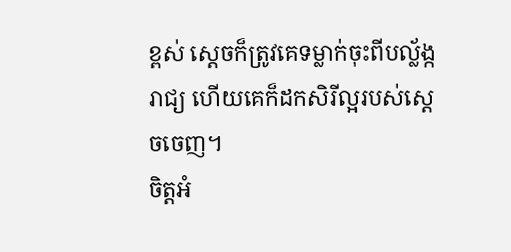ខ្ពស់ ស្ដេចក៏ត្រូវគេទម្លាក់ចុះពីបល្ល័ង្ករាជ្យ ហើយគេក៏ដកសិរីល្អរបស់ស្ដេចចេញ។
ចិត្តអំ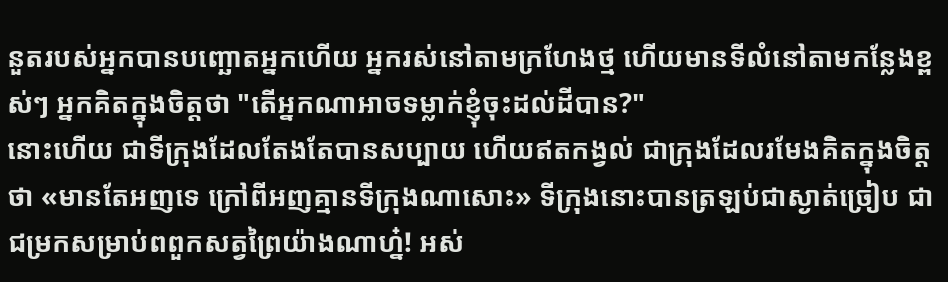នួតរបស់អ្នកបានបញ្ឆោតអ្នកហើយ អ្នករស់នៅតាមក្រហែងថ្ម ហើយមានទីលំនៅតាមកន្លែងខ្ពស់ៗ អ្នកគិតក្នុងចិត្តថា "តើអ្នកណាអាចទម្លាក់ខ្ញុំចុះដល់ដីបាន?"
នោះហើយ ជាទីក្រុងដែលតែងតែបានសប្បាយ ហើយឥតកង្វល់ ជាក្រុងដែលរមែងគិតក្នុងចិត្តថា «មានតែអញទេ ក្រៅពីអញគ្មានទីក្រុងណាសោះ» ទីក្រុងនោះបានត្រឡប់ជាស្ងាត់ច្រៀប ជាជម្រកសម្រាប់ពពួកសត្វព្រៃយ៉ាងណាហ្ន៎! អស់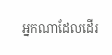អ្នកណាដែលដើរ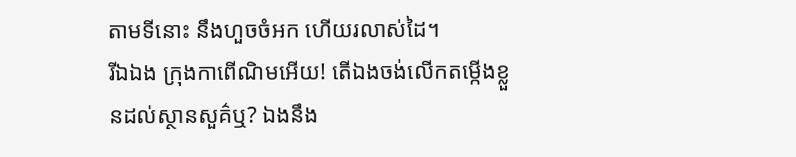តាមទីនោះ នឹងហួចចំអក ហើយរលាស់ដៃ។
រីឯឯង ក្រុងកាពើណិមអើយ! តើឯងចង់លើកតម្កើងខ្លួនដល់ស្ថានសួគ៌ឬ? ឯងនឹង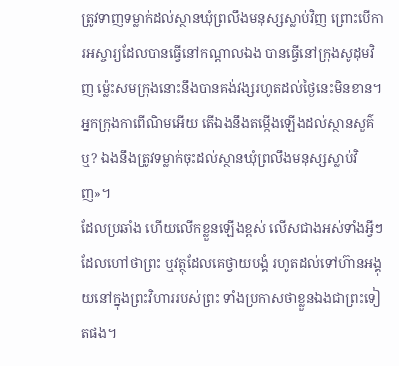ត្រូវទាញទម្លាក់ដល់ស្ថានឃុំព្រលឹងមនុស្សស្លាប់វិញ ព្រោះបើការអស្ចារ្យដែលបានធ្វើនៅកណ្ដាលឯង បានធ្វើនៅក្រុងសូដុមវិញ ម៉្លេះសមក្រុងនោះនឹងបានគង់វង្សរហូតដល់ថ្ងៃនេះមិនខាន។
អ្នកក្រុងកាពើណិមអើយ តើឯងនឹងតម្កើងឡើងដល់ស្ថានសួគ៌ឬ? ឯងនឹងត្រូវទម្លាក់ចុះដល់ស្ថានឃុំព្រលឹងមនុស្សស្លាប់វិញ»។
ដែលប្រឆាំង ហើយលើកខ្លួនឡើងខ្ពស់ លើសជាងអស់ទាំងអ្វីៗដែលហៅថាព្រះ ឬវត្ថុដែលគេថ្វាយបង្គំ រហូតដល់ទៅហ៊ានអង្គុយនៅក្នុងព្រះវិហាររបស់ព្រះ ទាំងប្រកាសថាខ្លួនឯងជាព្រះទៀតផង។